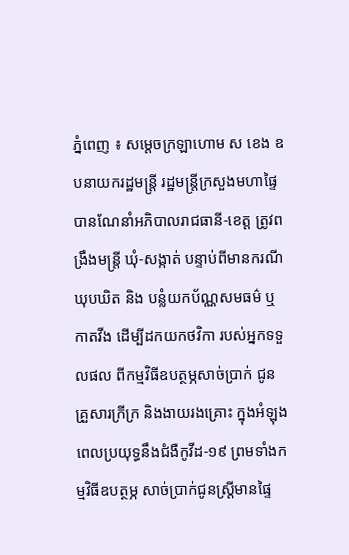ភ្នំពេញ ៖ សម្ដេចក្រឡាហោម ស ខេង ឧបនាយករដ្ឋមន្ដ្រី រដ្ឋមន្ដ្រីក្រសួងមហាផ្ទៃ បានណែនាំអភិបាលរាជធានី-ខេត្ត ត្រូវពង្រឹងមន្ដ្រី ឃុំ-សង្កាត់ បន្ទាប់ពីមានករណីឃុបឃិត និង បន្លំយកប័ណ្ណសមធម៌ ឬកាតវីង ដើម្បីដកយកថវិកា របស់អ្នកទទួលផល ពីកម្មវិធីឧបត្ថម្ភសាច់ប្រាក់ ជូនគ្រួសារក្រីក្រ និងងាយរងគ្រោះ ក្នុងអំឡុងពេលប្រយុទ្ធនឹងជំងឺកូវីដ-១៩ ព្រមទាំងកម្មវិធីឧបត្ថម្ភ សាច់ប្រាក់ជូនស្ដ្រីមានផ្ទៃ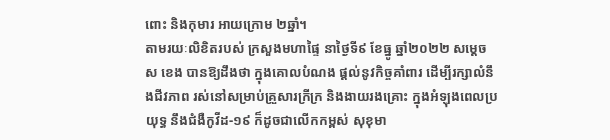ពោះ និងកុមារ អាយក្រោម ២ឆ្នាំ។
តាមរយៈលិខិតរបស់ ក្រសួងមហាផ្ទៃ នាថ្ងៃទី៩ ខែធ្នូ ឆ្នាំ២០២២ សម្ដេច ស ខេង បានឱ្យដឹងថា ក្នុងគោលបំណង ផ្ដល់នូវកិច្ចគាំពារ ដើម្បីរក្សាលំនឹងជីវភាព រស់នៅសម្រាប់គ្រួសារក្រីក្រ និងងាយរងគ្រោះ ក្នុងអំឡុងពេលប្រយុទ្ធ នឹងជំងឺកូវីដ-១៩ ក៏ដូចជាលើកកម្ពស់ សុខុមា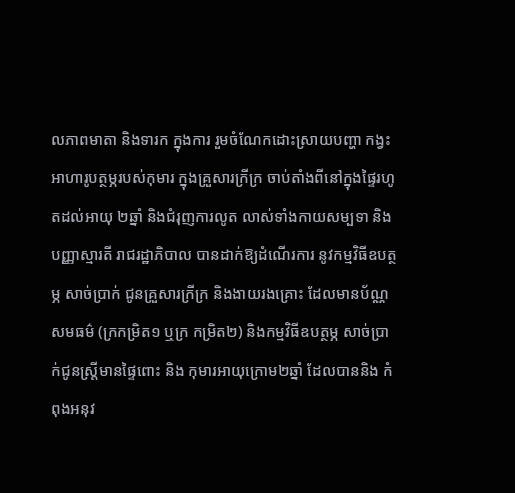លភាពមាតា និងទារក ក្នុងការ រួមចំណែកដោះស្រាយបញ្ហា កង្វះអាហារូបត្ថម្ភរបស់កុមារ ក្នុងគ្រួសារក្រីក្រ ចាប់តាំងពីនៅក្នុងផ្ទៃរហូតដល់អាយុ ២ឆ្នាំ និងជំរុញការលូត លាស់ទាំងកាយសម្បទា និងបញ្ញាស្មារតី រាជរដ្ឋាភិបាល បានដាក់ឱ្យដំណើរការ នូវកម្មវិធីឧបត្ថម្ភ សាច់ប្រាក់ ជូនគ្រួសារក្រីក្រ និងងាយរងគ្រោះ ដែលមានប័ណ្ណសមធម៌ (ក្រកម្រិត១ ឬក្រ កម្រិត២) និងកម្មវិធីឧបត្ថម្ភ សាច់ប្រាក់ជូនស្ត្រីមានផ្ទៃពោះ និង កុមារអាយុក្រោម២ឆ្នាំ ដែលបាននិង កំពុងអនុវ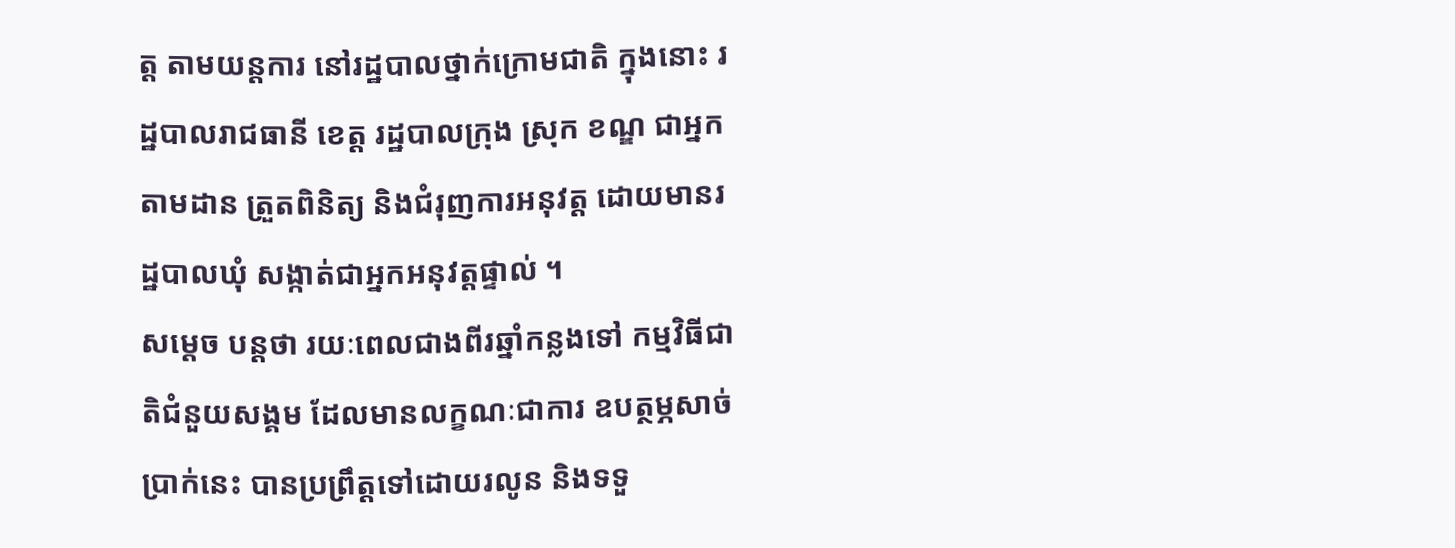ត្ត តាមយន្តការ នៅរដ្ឋបាលថ្នាក់ក្រោមជាតិ ក្នុងនោះ រដ្ឋបាលរាជធានី ខេត្ត រដ្ឋបាលក្រុង ស្រុក ខណ្ឌ ជាអ្នកតាមដាន ត្រួតពិនិត្យ និងជំរុញការអនុវត្ត ដោយមានរដ្ឋបាលឃុំ សង្កាត់ជាអ្នកអនុវត្តផ្ទាល់ ។
សម្ដេច បន្ដថា រយៈពេលជាងពីរឆ្នាំកន្លងទៅ កម្មវិធីជាតិជំនួយសង្គម ដែលមានលក្ខណៈជាការ ឧបត្ថម្ភសាច់ប្រាក់នេះ បានប្រព្រឹត្តទៅដោយរលូន និងទទួ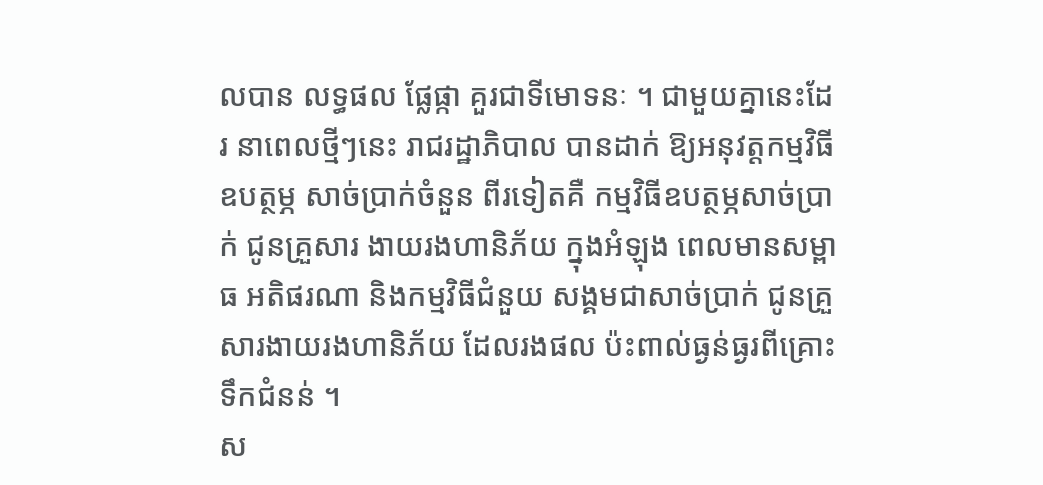លបាន លទ្ធផល ផ្លែផ្កា គួរជាទីមោទនៈ ។ ជាមួយគ្នានេះដែរ នាពេលថ្មីៗនេះ រាជរដ្ឋាភិបាល បានដាក់ ឱ្យអនុវត្តកម្មវិធីឧបត្ថម្ភ សាច់ប្រាក់ចំនួន ពីរទៀតគឺ កម្មវិធីឧបត្ថម្ភសាច់ប្រាក់ ជូនគ្រួសារ ងាយរងហានិភ័យ ក្នុងអំឡុង ពេលមានសម្ពាធ អតិផរណា និងកម្មវិធីជំនួយ សង្គមជាសាច់ប្រាក់ ជូនគ្រួសារងាយរងហានិភ័យ ដែលរងផល ប៉ះពាល់ធ្ងន់ធ្ងរពីគ្រោះ ទឹកជំនន់ ។
ស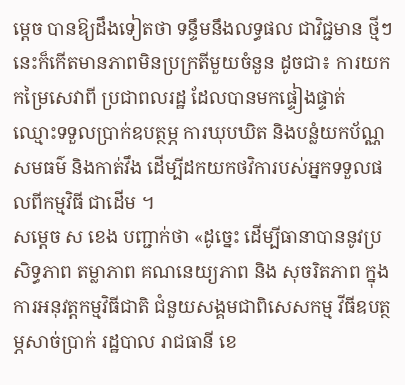ម្ដេច បានឱ្យដឹងទៀតថា ទន្ទឹមនឹងលទ្ធផល ជាវិជ្ជមាន ថ្មីៗនេះក៏កើតមានភាពមិនប្រក្រតីមួយចំនួន ដូចជា៖ ការយកកម្រៃសេវាពី ប្រជាពលរដ្ឋ ដែលបានមកផ្ទៀងផ្ទាត់ ឈ្មោះទទួលប្រាក់ឧបត្ថម្ភ ការឃុបឃិត និងបន្លំយកប័ណ្ណសមធម៌ និងកាត់វឹង ដើម្បីដកយកថវិការបស់អ្នកទទួលផលពីកម្មវិធី ជាដើម ។
សម្ដេច ស ខេង បញ្ជាក់ថា «ដូច្នេះ ដើម្បីធានាបាននូវប្រសិទ្ធភាព តម្លាភាព គណនេយ្យភាព និង សុចរិតភាព ក្នុងការអនុវត្តកម្មវិធីជាតិ ជំនួយសង្គមជាពិសេសកម្ម វីធីឧបត្ថម្ភសាច់ប្រាក់ រដ្ឋបាល រាជធានី ខេ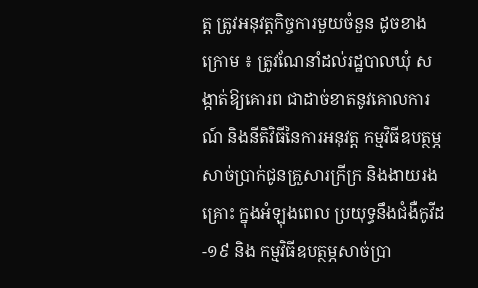ត្ត ត្រូវអនុវត្តកិច្ចការមួយចំនួន ដូចខាងក្រោម ៖ ត្រូវណែនាំដល់រដ្ឋបាលឃុំ សង្កាត់ឱ្យគោរព ជាដាច់ខាតនូវគោលការណ៍ និងនីតិវិធីនៃការអនុវត្ត កម្មវិធីឧបត្ថម្ភសាច់ប្រាក់ជូនគ្រួសារក្រីក្រ និងងាយរងគ្រោះ ក្នុងអំឡុងពេល ប្រយុទ្ធនឹងជំងឺកូវីដ-១៩ និង កម្មវិធីឧបត្ថម្ភសាច់ប្រា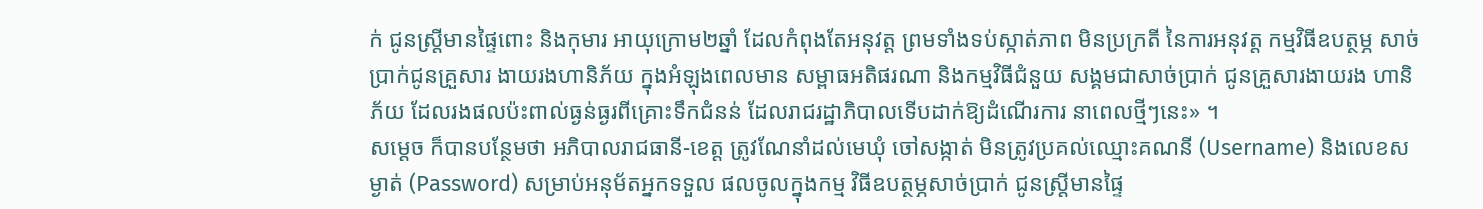ក់ ជូនស្ត្រីមានផ្ទៃពោះ និងកុមារ អាយុក្រោម២ឆ្នាំ ដែលកំពុងតែអនុវត្ត ព្រមទាំងទប់ស្កាត់ភាព មិនប្រក្រតី នៃការអនុវត្ត កម្មវិធីឧបត្ថម្ភ សាច់ប្រាក់ជូនគ្រួសារ ងាយរងហានិភ័យ ក្នុងអំឡុងពេលមាន សម្ពាធអតិផរណា និងកម្មវិធីជំនួយ សង្គមជាសាច់ប្រាក់ ជូនគ្រួសារងាយរង ហានិភ័យ ដែលរងផលប៉ះពាល់ធ្ងន់ធ្ងរពីគ្រោះទឹកជំនន់ ដែលរាជរដ្ឋាភិបាលទើបដាក់ឱ្យដំណើរការ នាពេលថ្មីៗនេះ» ។
សម្ដេច ក៏បានបន្ថែមថា អភិបាលរាជធានី-ខេត្ត ត្រូវណែនាំដល់មេឃុំ ចៅសង្កាត់ មិនត្រូវប្រគល់ឈ្មោះគណនី (Username) និងលេខសម្ងាត់ (Password) សម្រាប់អនុម័តអ្នកទទួល ផលចូលក្នុងកម្ម វិធីឧបត្ថម្ភសាច់ប្រាក់ ជូនស្ត្រីមានផ្ទៃ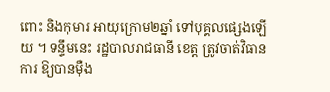ពោះ និងកុមារ អាយុក្រោម២ឆ្នាំ ទៅបុគ្គលផ្សេងឡើយ ។ ទន្ទឹមនេះ រដ្ឋបាលរាជធានី ខេត្ត ត្រូវចាត់វិធានការ ឱ្យបានម៉ឺង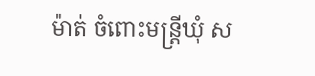ម៉ាត់ ចំពោះមន្ត្រីឃុំ ស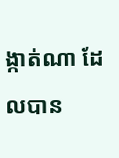ង្កាត់ណា ដែលបាន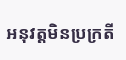អនុវត្តមិនប្រក្រតី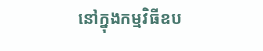នៅក្នុងកម្មវិធីឧប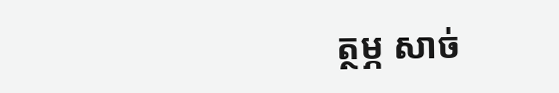ត្ថម្ភ សាច់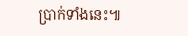ប្រាក់ទាំងនេះ៕